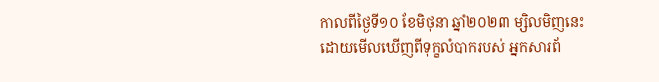កាលពីថ្ងៃទី១០ ខែមិថុនា ឆ្នាំ២០២៣ ម្សិលមិញនេះ ដោយមើលឃើញពីទុក្ខលំបាករបស់ អ្នកសារព័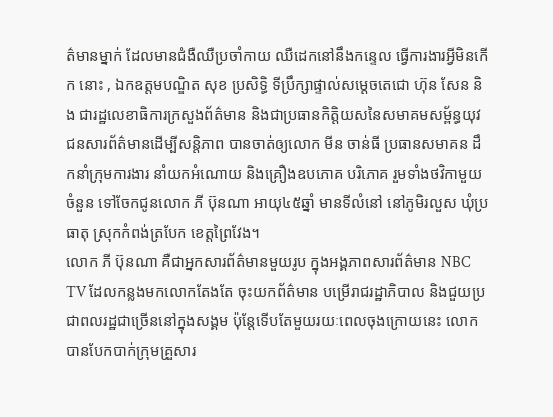ត៌មានម្នាក់ ដែលមានជំងឺឈឺប្រចាំកាយ ឈឺដេកនៅនឹងកន្ទេល ធ្វើការងារអ្វីមិនកើក នោះ , ឯកឧត្តមបណ្ឌិត សុខ ប្រសិទ្ធិ ទីប្រឹក្សាផ្ទាល់សម្តេចតេជោ ហ៊ុន សែន និង ជារដ្ឋលេខាធិការក្រសួងព័ត៌មាន និងជាប្រធានកិត្តិយសនៃសមាគមសម្ព័ន្ធយុវជនសារព័ត៌មានដើម្បីសន្តិភាព បានចាត់ឲ្យលោក មីន ចាន់ធី ប្រធានសមាគន ដឹកនាំក្រុមការងារ នាំយកអំណោយ និងគ្រឿងឧបភោគ បរិភោគ រួមទាំងថវិកាមួយចំនួន ទៅចែកជូនលោក ភី ប៊ុនណា អាយុ៤៥ឆ្នាំ មានទីលំនៅ នៅភូមិរលួស ឃុំប្រធាតុ ស្រុកកំពង់ត្របែក ខេត្តព្រៃវែង។
លោក ភី ប៊ុនណា គឺជាអ្នកសារព័ត៌មានមួយរូប ក្នុងអង្គភាពសារព័ត៌មាន NBC TV ដែលកន្លងមកលោកតែងតែ ចុះយកព័ត៌មាន បម្រើរាជរដ្ឋាភិបាល និងជួយប្រជាពលរដ្ឋជាច្រើននៅក្នុងសង្គម ប៉ុន្តែទើបតែមួយរយៈពេលចុងក្រោយនេះ លោក បានបែកបាក់ក្រុមគ្រួសារ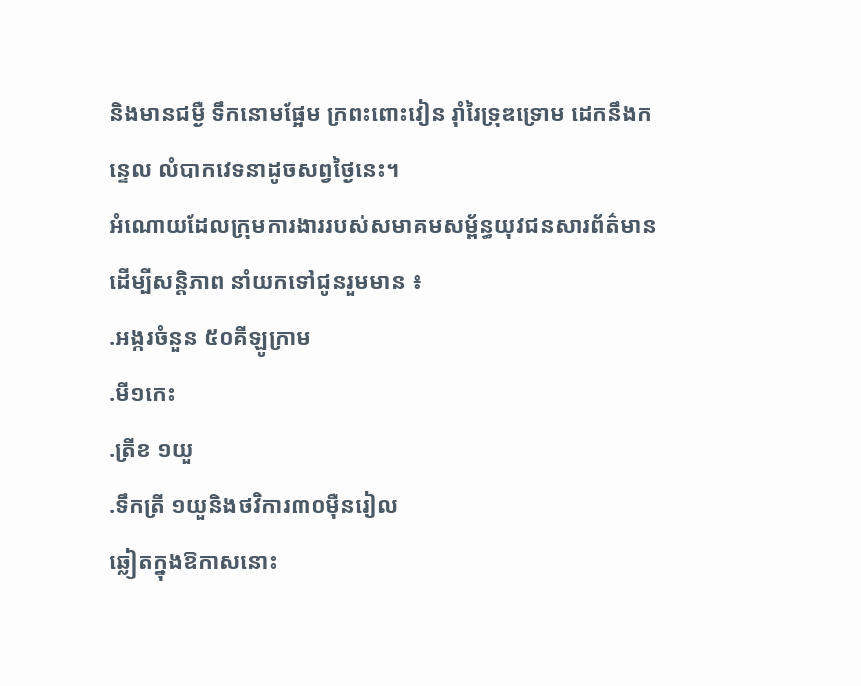និងមានជម្ងឺ ទឹកនោមផ្អែម ក្រពះពោះវៀន រ៉ាំរៃទ្រុឌទ្រោម ដេកនឹងកន្ទេល លំបាកវេទនាដូចសព្វថ្ងៃនេះ។
អំណោយដែលក្រុមការងាររបស់សមាគមសម្ព័ន្ធយុវជនសារព័ត៌មានដើម្បីសន្តិភាព នាំយកទៅជូនរួមមាន ៖
.អង្ករចំនួន ៥០គីឡូក្រាម
.មី១កេះ
.ត្រីខ ១យួ
.ទឹកត្រី ១យួនិងថវិការ៣០ម៉ឺនរៀល
ឆ្លៀតក្នុងឱកាសនោះ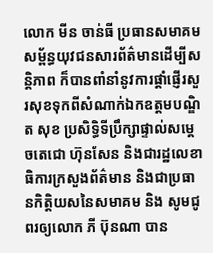លោក មីន ចាន់ធី ប្រធានសមាគមសម្ព័ន្ធយុវជនសារព័ត៌មានដើម្បីសន្តិភាព ក៏បានពាំនាំនូវការផ្តាំផ្ញើរសួរសុខទុកពីសំណាក់ឯកឧត្តមបណ្ឌិត សុខ ប្រសិទ្ធិទីប្រឹក្សាផ្ទាល់សម្តេចតេជោ ហ៊ុនសែន និងជារដ្ឋលេខាធិការក្រសួងព័ត៌មាន និងជាប្រធានកិត្តិយសនៃសមាគម និង សូមជូពរឲ្យលោក ភី ប៊ុនណា បាន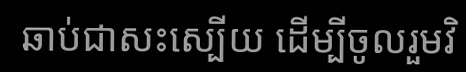ឆាប់ជាសះស្បើយ ដើម្បីចូលរួមវិ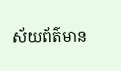ស័យព័ត៌មាន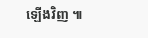ឡើងវិញ ៕